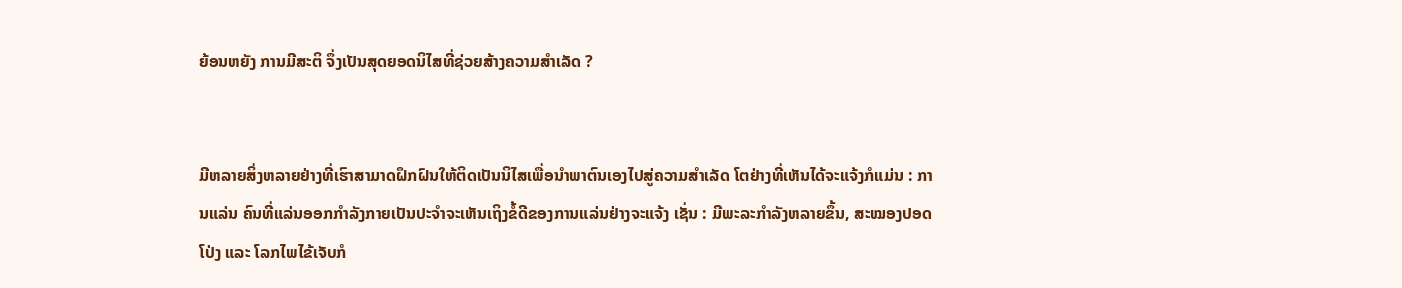ຍ້ອນຫຍັງ ການມີສະຕິ ຈຶ່ງເປັນສຸດຍອດນິໄສທີ່ຊ່ວຍສ້າງຄວາມສຳເລັດ ?


ມີຫລາຍສິ່ງຫລາຍຢ່າງທີ່ເຮົາສາມາດຝຶກຝົນໃຫ້ຕິດເປັນນິໄສເພື່ອນຳພາຕົນເອງໄປສູ່ຄວາມສຳເລັດ ໂຕຢ່າງທີ່ເຫັນໄດ້ຈະແຈ້ງກໍແມ່ນ : ການແລ່ນ ຄົນທີ່ແລ່ນອອກກຳລັງກາຍເປັນປະຈຳຈະເຫັນເຖິງຂໍ້ດີຂອງການແລ່ນຢ່າງຈະແຈ້ງ ເຊັ່ນ : ມີພະລະກຳລັງຫລາຍຂຶ້ນ, ສະໝອງປອດໂປ່ງ ແລະ ໂລກໄພໄຂ້ເຈັບກໍ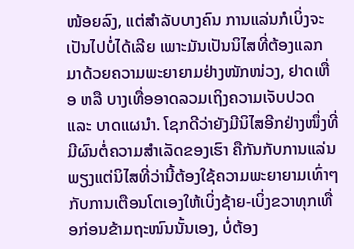ໜ້ອຍລົງ, ແຕ່ສຳລັບບາງຄົນ ການແລ່ນກໍເບິ່ງຈະເປັນໄປບໍ່ໄດ້ເລີຍ ເພາະມັນເປັນນິໄສທີ່ຕ້ອງແລກມາດ້ວຍຄວາມພະຍາຍາມຢ່າງໜັກໜ່ວງ, ຢາດເຫື່ອ ຫລື ບາງເທື່ອອາດລວມເຖິງຄວາມເຈັບປວດ ແລະ ບາດແຜນຳ. ໂຊກດີວ່າຍັງມີນິໄສອີກຢ່າງໜຶ່ງທີ່ມີຜົນຕໍ່ຄວາມສຳເລັດຂອງເຮົາ ຄືກັນກັບການແລ່ນ ພຽງແຕ່ນິໄສທີ່ວ່ານີ້ຕ້ອງໃຊ້ຄວາມພະຍາຍາມເທົ່າໆກັບການເຕືອນໂຕເອງໃຫ້ເບິ່ງຊ້າຍ-ເບິ່ງຂວາທຸກເທື່ອກ່ອນຂ້າມຖະໜົນນັ້ນເອງ, ບໍ່ຕ້ອງ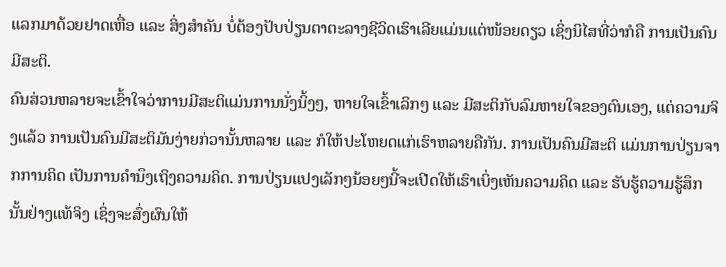ແລກມາດ້ວຍຢາດເຫື່ອ ແລະ ສິ່ງສຳຄັນ ບໍ່ຕ້ອງປັບປ່ຽນຕາຕະລາງຊີວິດເຮົາເລີຍແມ່ນແຕ່ໜ້ອຍດຽວ ເຊິ່ງນິໄສທີ່ວ່າກໍຄື ການເປັນຄົນມີສະຕິ.
ຄົນສ່ວນຫລາຍຈະເຂົ້າໃຈວ່າການມີສະຕິແມ່ນການນັ່ງນິ້ງໆ, ຫາຍໃຈເຂົ້າເລິກໆ ແລະ ມີສະຕິກັບລົມຫາຍໃຈຂອງຕົນເອງ, ແຕ່ຄວາມຈິງແລ້ວ ການເປັນຄົນມີສະຕິມັນງ່າຍກ່ວານັ້ນຫລາຍ ແລະ ກໍໃຫ້ປະໂຫຍດແກ່ເຮົາຫລາຍຄືກັນ. ການເປັນຄົນມີສະຕິ ແມ່ນການປ່ຽນຈາກການຄິດ ເປັນການຄຳນຶງເຖິງຄວາມຄິດ. ການປ່ຽນແປງເລັກໆນ້ອຍໆນີ້ຈະເປີດໃຫ້ເຮົາເບິ່ງເຫັນຄວາມຄິດ ແລະ ຮັບຮູ້ຄວາມຮູ້ສຶກນັ້ນຢ່າງແທ້ຈິງ ເຊິ່ງຈະສົ່ງຜົນໃຫ້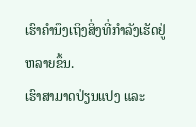ເຮົາຄຳນຶງເຖິງສິ່ງທີ່ກຳລັງເຮັດຢູ່ຫລາຍຂຶ້ນ.
ເຮົາສາມາດປ່ຽນແປງ ແລະ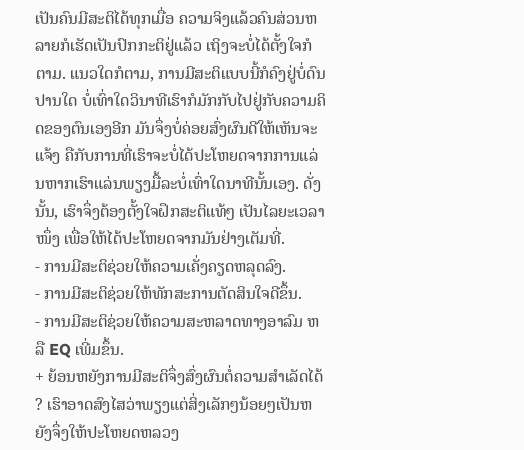ເປັນຄົນມີສະຕິໄດ້ທຸກເມື່ອ ຄວາມຈິງແລ້ວຄົນສ່ວນຫລາຍກໍເຮັດເປັນປົກກະຕິຢູ່ແລ້ວ ເຖິງຈະບໍ່ໄດ້ຕັ້ງໃຈກໍຕາມ. ແນວໃດກໍຕາມ, ການມີສະຕິແບບນີ້ກໍຄົງຢູ່ບໍ່ດົນປານໃດ ບໍ່ເທົ່າໃດວິນາທີເຮົາກໍມັກກັບໄປຢູ່ກັບຄວາມຄິດຂອງຕົນເອງອີກ ມັນຈຶ່ງບໍ່ຄ່ອຍສົ່ງຜົນດີໃຫ້ເຫັນຈະແຈ້ງ ຄືກັບການທີ່ເຮົາຈະບໍ່ໄດ້ປະໂຫຍດຈາກການແລ່ນຫາກເຮົາແລ່ນພຽງມື້ລະບໍ່ເທົ່າໃດນາທີນັ້ນເອງ. ດັ່ງນັ້ນ, ເຮົາຈຶ່ງຕ້ອງຕັ້ງໃຈຝຶກສະຕິແທ້ໆ ເປັນໄລຍະເວລາໜຶ່ງ ເພື່ອໃຫ້ໄດ້ປະໂຫຍດຈາກມັນຢ່າງເຕັມທີ່.
- ການມີສະຕິຊ່ວຍໃຫ້ຄວາມເຄັ່ງຄຽດຫລຸດລົງ.
- ການມີສະຕິຊ່ວຍໃຫ້ທັກສະການຕັດສິນໃຈດີຂຶ້ນ.
- ການມີສະຕິຊ່ວຍໃຫ້ຄວາມສະຫລາດທາງອາລົມ ຫລື EQ ເພີ່ມຂຶ້ນ.
+ ຍ້ອນຫຍັງການມີສະຕິຈຶ່ງສົ່ງຜົນຕໍ່ຄວາມສຳເລັດໄດ້ ? ເຮົາອາດສົງໄສວ່າພຽງແຕ່ສິ່ງເລັກໆນ້ອຍໆເປັນຫຍັງຈຶ່ງໃຫ້ປະໂຫຍດຫລວງ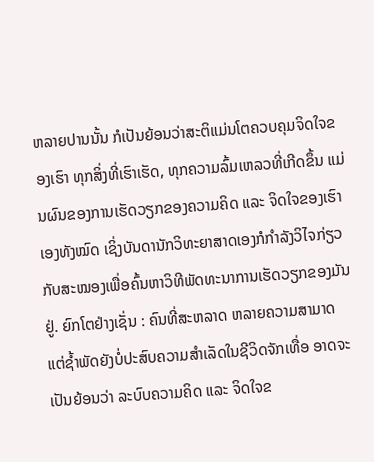ຫລາຍປານນັ້ນ ກໍເປັນຍ້ອນວ່າສະຕິແມ່ນໂຕຄວບຄຸມຈິດໃຈຂອງເຮົາ ທຸກສິ່ງທີ່ເຮົາເຮັດ, ທຸກຄວາມລົ້ມເຫລວທີ່ເກີດຂຶ້ນ ແມ່ນຜົນຂອງການເຮັດວຽກຂອງຄວາມຄິດ ແລະ ຈິດໃຈຂອງເຮົາເອງທັງໝົດ ເຊິ່ງບັນດານັກວິທະຍາສາດເອງກໍກຳລັງວິໄຈກ່ຽວກັບສະໝອງເພື່ອຄົ້ນຫາວິທີພັດທະນາການເຮັດວຽກຂອງມັນຢູ່. ຍົກໂຕຢ່າງເຊັ່ນ : ຄົນທີ່ສະຫລາດ ຫລາຍຄວາມສາມາດ ແຕ່ຊ້ຳພັດຍັງບໍ່ປະສົບຄວາມສຳເລັດໃນຊີວິດຈັກເທື່ອ ອາດຈະເປັນຍ້ອນວ່າ ລະບົບຄວາມຄິດ ແລະ ຈິດໃຈຂ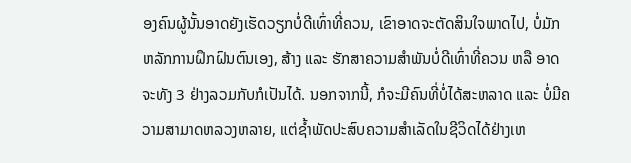ອງຄົນຜູ້ນັ້ນອາດຍັງເຮັດວຽກບໍ່ດີເທົ່າທີ່ຄວນ, ເຂົາອາດຈະຕັດສິນໃຈພາດໄປ, ບໍ່ມັກຫລັກການຝຶກຝົນຕົນເອງ, ສ້າງ ແລະ ຮັກສາຄວາມສຳພັນບໍ່ດີເທົ່າທີ່ຄວນ ຫລື ອາດຈະທັງ 3 ຢ່າງລວມກັບກໍເປັນໄດ້. ນອກຈາກນີ້, ກໍຈະມີຄົນທີ່ບໍ່ໄດ້ສະຫລາດ ແລະ ບໍ່ມີຄວາມສາມາດຫລວງຫລາຍ, ແຕ່ຊ້ຳພັດປະສົບຄວາມສຳເລັດໃນຊີວິດໄດ້ຢ່າງເຫ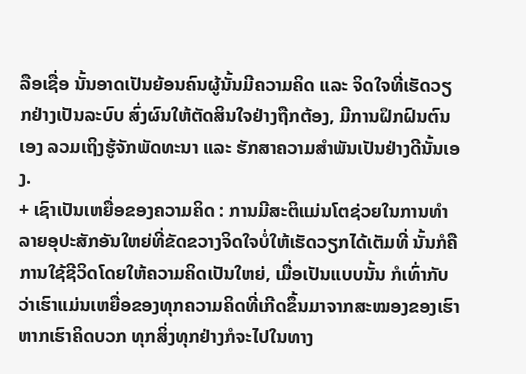ລືອເຊື່ອ ນັ້ນອາດເປັນຍ້ອນຄົນຜູ້ນັ້ນມີຄວາມຄິດ ແລະ ຈິດໃຈທີ່ເຮັດວຽກຢ່າງເປັນລະບົບ ສົ່ງຜົນໃຫ້ຕັດສິນໃຈຢ່າງຖືກຕ້ອງ, ມີການຝຶກຝົນຕົນເອງ ລວມເຖິງຮູ້ຈັກພັດທະນາ ແລະ ຮັກສາຄວາມສຳພັນເປັນຢ່າງດີນັ້ນເອງ.
+ ເຊົາເປັນເຫຍື່ອຂອງຄວາມຄິດ : ການມີສະຕິແມ່ນໂຕຊ່ວຍໃນການທຳລາຍອຸປະສັກອັນໃຫຍ່ທີ່ຂັດຂວາງຈິດໃຈບໍ່ໃຫ້ເຮັດວຽກໄດ້ເຕັມທີ່ ນັ້ນກໍຄື ການໃຊ້ຊີວິດໂດຍໃຫ້ຄວາມຄິດເປັນໃຫຍ່, ເມື່ອເປັນແບບນັ້ນ ກໍເທົ່າກັບວ່າເຮົາແມ່ນເຫຍື່ອຂອງທຸກຄວາມຄິດທີ່ເກີດຂຶ້ນມາຈາກສະໝອງຂອງເຮົາ ຫາກເຮົາຄິດບວກ ທຸກສິ່ງທຸກຢ່າງກໍຈະໄປໃນທາງ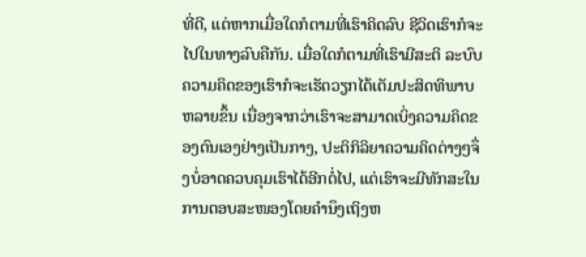ທີ່ດີ, ແຕ່ຫາກເມື່ອໃດກໍຕາມທີ່ເຮົາຄິດລົບ ຊີວິດເຮົາກໍຈະໄປໃນທາງລົບຄືກັນ. ເມື່ອໃດກໍຕາມທີ່ເຮົາມີສະຕິ ລະບົບຄວາມຄິດຂອງເຮົາກໍຈະເຮັດວຽກໄດ້ເຕັມປະສິດທິພາບຫລາຍຂຶ້ນ ເນື່ອງຈາກວ່າເຮົາຈະສາມາດເບິ່ງຄວາມຄິດຂອງຕົນເອງຢ່າງເປັນກາງ, ປະຕິກິລິຍາຄວາມຄິດຕ່າງໆຈຶ່ງບໍ່ອາດຄວບຄຸມເຮົາໄດ້ອີກຕໍ່ໄປ, ແຕ່ເຮົາຈະມີທັກສະໃນການຕອບສະໜອງໂດຍຄຳນຶງເຖິງຫ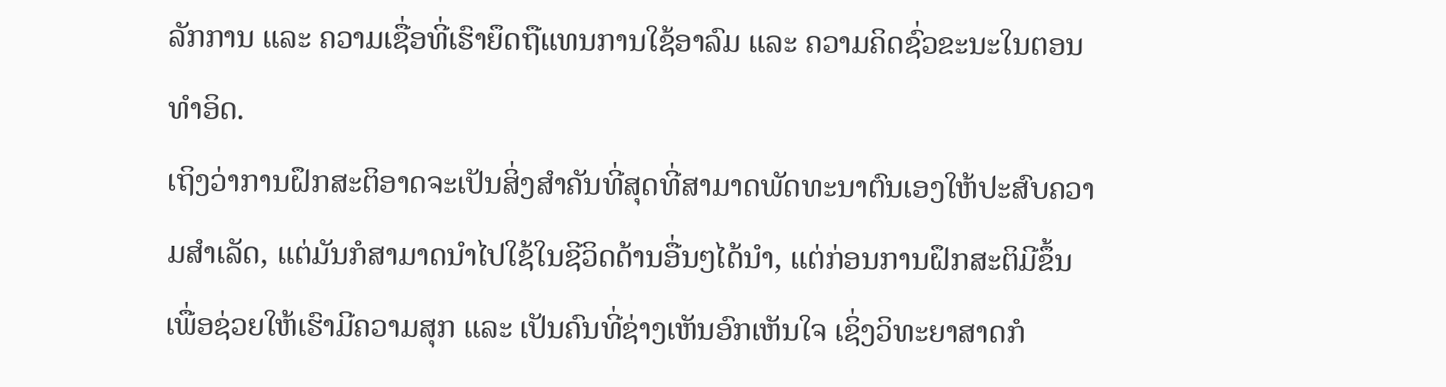ລັກການ ແລະ ຄວາມເຊື່ອທີ່ເຮົາຍຶດຖືແທນການໃຊ້ອາລົມ ແລະ ຄວາມຄິດຊົ່ວຂະນະໃນຕອນທຳອິດ.
ເຖິງວ່າການຝຶກສະຕິອາດຈະເປັນສິ່ງສຳຄັນທີ່ສຸດທີ່ສາມາດພັດທະນາຕົນເອງໃຫ້ປະສົບຄວາມສຳເລັດ, ແຕ່ມັນກໍສາມາດນຳໄປໃຊ້ໃນຊີວິດດ້ານອື່ນໆໄດ້ນຳ, ແຕ່ກ່ອນການຝຶກສະຕິມີຂຶ້ນເພື່ອຊ່ວຍໃຫ້ເຮົາມີຄວາມສຸກ ແລະ ເປັນຄົນທີ່ຊ່າງເຫັນອົກເຫັນໃຈ ເຊິ່ງວິທະຍາສາດກໍ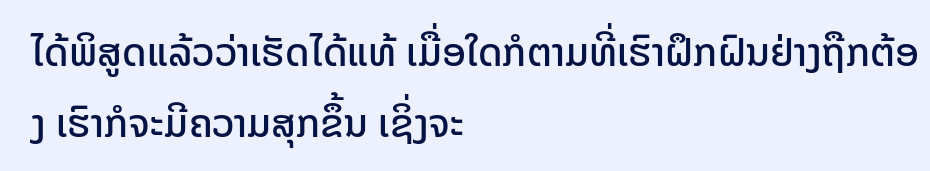ໄດ້ພິສູດແລ້ວວ່າເຮັດໄດ້ແທ້ ເມື່ອໃດກໍຕາມທີ່ເຮົາຝຶກຝົນຢ່າງຖືກຕ້ອງ ເຮົາກໍຈະມີຄວາມສຸກຂຶ້ນ ເຊິ່ງຈະ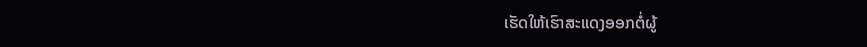ເຮັດໃຫ້ເຮົາສະແດງອອກຕໍ່ຜູ້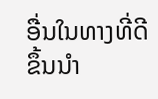ອື່ນໃນທາງທີ່ດີຂຶ້ນນຳ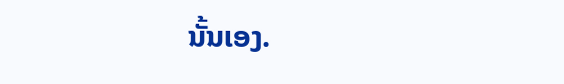ນັ້ນເອງ.